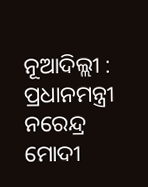ନୂଆଦିଲ୍ଲୀ : ପ୍ରଧାନମନ୍ତ୍ରୀ ନରେନ୍ଦ୍ର ମୋଦୀ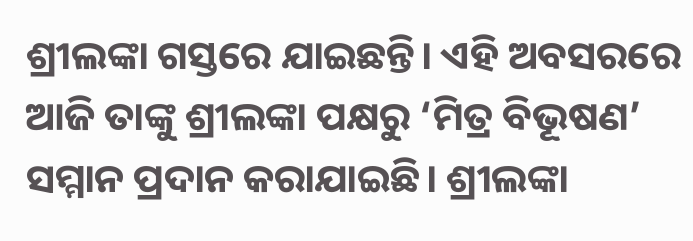ଶ୍ରୀଲଙ୍କା ଗସ୍ତରେ ଯାଇଛନ୍ତି। ଏହି ଅବସରରେ ଆଜି ତାଙ୍କୁ ଶ୍ରୀଲଙ୍କା ପକ୍ଷରୁ ‘ମିତ୍ର ବିଭୂଷଣ’ ସମ୍ମାନ ପ୍ରଦାନ କରାଯାଇଛି। ଶ୍ରୀଲଙ୍କା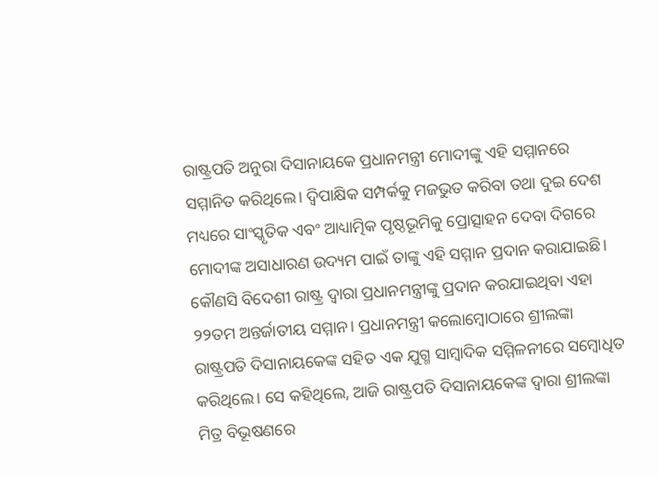ରାଷ୍ଟ୍ରପତି ଅନୁରା ଦିସାନାୟକେ ପ୍ରଧାନମନ୍ତ୍ରୀ ମୋଦୀଙ୍କୁ ଏହି ସମ୍ମାନରେ ସମ୍ମାନିତ କରିଥିଲେ। ଦ୍ବିପାକ୍ଷିକ ସମ୍ପର୍କକୁ ମଜଭୁତ କରିବା ତଥା ଦୁଇ ଦେଶ ମଧ୍ୟରେ ସାଂସ୍କୃତିକ ଏବଂ ଆଧ୍ୟାତ୍ମିକ ପୃଷ୍ଠଭୂମିକୁ ପ୍ରୋତ୍ସାହନ ଦେବା ଦିଗରେ ମୋଦୀଙ୍କ ଅସାଧାରଣ ଉଦ୍ୟମ ପାଇଁ ତାଙ୍କୁ ଏହି ସମ୍ମାନ ପ୍ରଦାନ କରାଯାଇଛି। କୌଣସି ବିଦେଶୀ ରାଷ୍ଟ୍ର ଦ୍ବାରା ପ୍ରଧାନମନ୍ତ୍ରୀଙ୍କୁ ପ୍ରଦାନ କରଯାଇଥିବା ଏହା ୨୨ତମ ଅନ୍ତର୍ଜାତୀୟ ସମ୍ମାନ। ପ୍ରଧାନମନ୍ତ୍ରୀ କଲୋମ୍ବୋଠାରେ ଶ୍ରୀଲଙ୍କା ରାଷ୍ଟ୍ରପତି ଦିସାନାୟକେଙ୍କ ସହିତ ଏକ ଯୁଗ୍ମ ସାମ୍ବାଦିକ ସମ୍ମିଳନୀରେ ସମ୍ବୋଧିତ କରିଥିଲେ। ସେ କହିଥିଲେ, ଆଜି ରାଷ୍ଟ୍ରପତି ଦିସାନାୟକେଙ୍କ ଦ୍ବାରା ଶ୍ରୀଲଙ୍କା ମିତ୍ର ବିଭୂଷଣରେ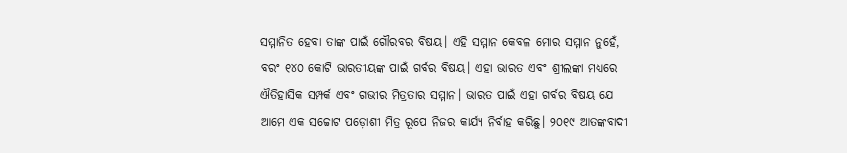ସମ୍ମାନିତ ହେବା ତାଙ୍କ ପାଇଁ ଗୌରବର ବିଷୟ। ଏହି ସମ୍ମାନ କେବଳ ମୋର ସମ୍ମାନ ନୁହେଁ, ବରଂ ୧୪୦ କୋଟି ଭାରତୀୟଙ୍କ ପାଇଁ ଗର୍ବର ବିଷୟ। ଏହା ଭାରତ ଏବଂ ଶ୍ରୀଲଙ୍କା ମଧ୍ୟରେ ଐତିହାସିକ ସମ୍ପର୍କ ଏବଂ ଗଭୀର ମିତ୍ରତାର ସମ୍ମାନ। ଭାରତ ପାଇଁ ଏହା ଗର୍ବର ବିଷୟ ଯେ ଆମେ ଏକ ସଚ୍ଚୋଟ ପଡ଼ୋଶୀ ମିତ୍ର ରୂପେ ନିଜର କାର୍ଯ୍ୟ ନିର୍ବାହ କରିଛୁ। ୨୦୧୯ ଆତଙ୍କବାଦୀ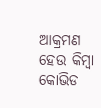ଆକ୍ରମଣ ହେଉ କିମ୍ବା କୋଭିଡ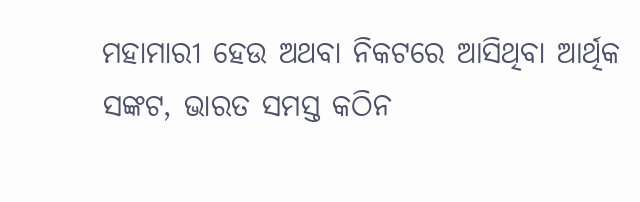ମହାମାରୀ ହେଉ ଅଥବା ନିକଟରେ ଆସିଥିବା ଆର୍ଥିକ ସଙ୍କଟ, ଭାରତ ସମସ୍ତ କଠିନ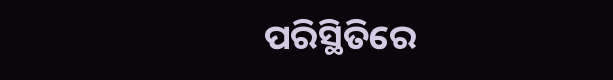ପରିସ୍ଥିତିରେ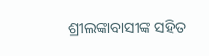ଶ୍ରୀଲଙ୍କାବାସୀଙ୍କ ସହିତ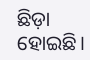ଛିଡ଼ା ହୋଇଛି।